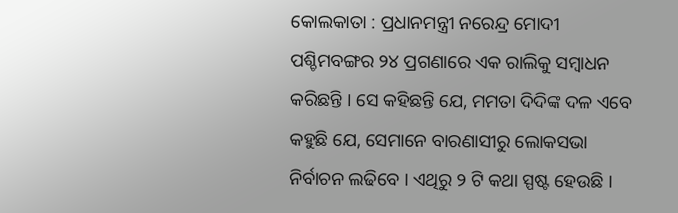କୋଲକାତା : ପ୍ରଧାନମନ୍ତ୍ରୀ ନରେନ୍ଦ୍ର ମୋଦୀ ପଶ୍ଚିମବଙ୍ଗର ୨୪ ପ୍ରଗଣାରେ ଏକ ରାଲିକୁ ସମ୍ବାଧନ କରିଛନ୍ତି । ସେ କହିଛନ୍ତି ଯେ, ମମତା ଦିଦିଙ୍କ ଦଳ ଏବେ କହୁଛି ଯେ, ସେମାନେ ବାରଣାସୀରୁ ଲୋକସଭା ନିର୍ବାଚନ ଲଢିବେ । ଏଥିରୁ ୨ ଟି କଥା ସ୍ପଷ୍ଟ ହେଉଛି ।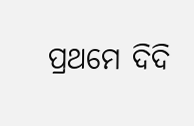ପ୍ରଥମେ ଦିଦି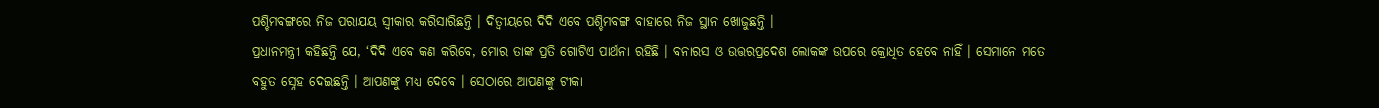ପଶ୍ଚିମବଙ୍ଗରେ ନିଜ ପରାଯୟ ସ୍ୱୀକାର କରିସାରିଛନ୍ତି । ଦିତ୍ୱୀୟରେ ଦିଦି ଏବେ ପଶ୍ଚିମବଙ୍ଗ ବାହାରେ ନିଜ ସ୍ଥାନ ଖୋଜୁଛନ୍ତି ।
ପ୍ରଧାନମନ୍ତ୍ରୀ କହିଛନ୍ତି ଯେ, ‘ଦିଦି ଏବେ କଣ କରିବେ, ମୋର ତାଙ୍କ ପ୍ରତି ଗୋଟିଏ ପାର୍ଥନା ରହିଛି । ବନାରସ ଓ ଉତ୍ତରପ୍ରଦେଶ ଲୋକଙ୍କ ଉପରେ କ୍ରୋଧିତ ହେବେ ନାହିଁ । ସେମାନେ ମତେ ବହୁତ ସ୍ନେହ ଦେଇଛନ୍ତି । ଆପଣଙ୍କୁ ମଧ୍ୟ ଦେବେ । ସେଠାରେ ଆପଣଙ୍କୁ ଟୀକା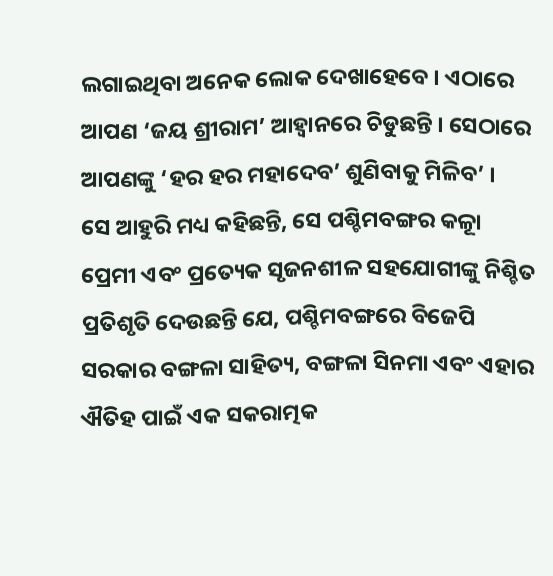ଲଗାଇଥିବା ଅନେକ ଲୋକ ଦେଖାହେବେ । ଏଠାରେ ଆପଣ ‘ଜୟ ଶ୍ରୀରାମ’ ଆହ୍ୱାନରେ ଚିଡୁଛନ୍ତି । ସେଠାରେ ଆପଣଙ୍କୁ ‘ହର ହର ମହାଦେବ’ ଶୁଣିବାକୁ ମିଳିବ’ ।
ସେ ଆହୁରି ମଧ୍ୟ କହିଛନ୍ତି, ସେ ପଶ୍ଚିମବଙ୍ଗର କଳାୂ ପ୍ରେମୀ ଏବଂ ପ୍ରତ୍ୟେକ ସୃଜନଶୀଳ ସହଯୋଗୀଙ୍କୁ ନିଶ୍ଚିତ ପ୍ରତିଶୃତି ଦେଉଛନ୍ତି ଯେ, ପଶ୍ଚିମବଙ୍ଗରେ ବିଜେପି ସରକାର ବଙ୍ଗଳା ସାହିତ୍ୟ, ବଙ୍ଗଳା ସିନମା ଏବଂ ଏହାର ଐତିହ ପାଇଁ ଏକ ସକରାତ୍ମକ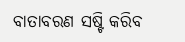ବାତାବରଣ ସଷ୍ଟି କରିବ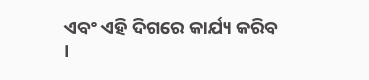ଏବଂ ଏହି ଦିଗରେ କାର୍ଯ୍ୟ କରିବ ।